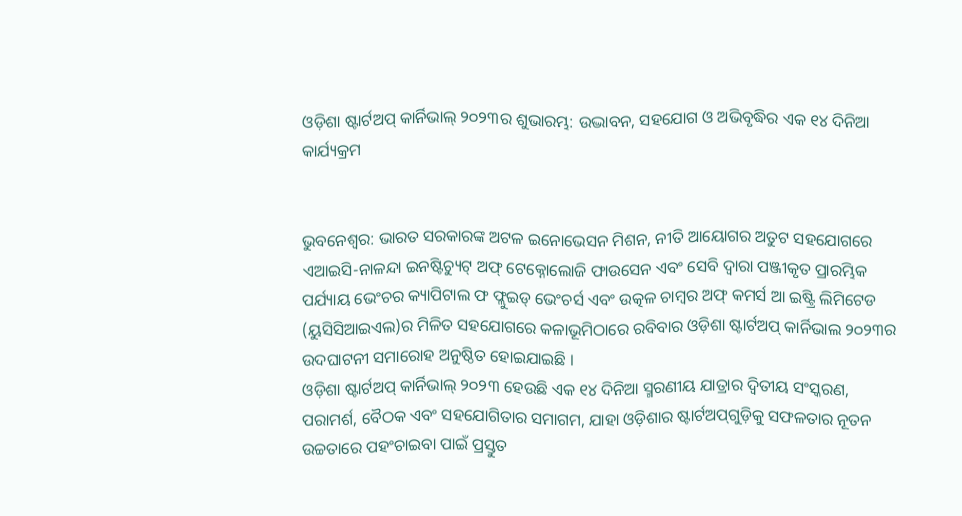ଓଡ଼ିଶା ଷ୍ଟାର୍ଟଅପ୍ କାର୍ନିଭାଲ୍ ୨୦୨୩ର ଶୁଭାରମ୍ଭ: ଉଦ୍ଭାବନ, ସହଯୋଗ ଓ ଅଭିବୃଦ୍ଧିର ଏକ ୧୪ ଦିନିଆ କାର୍ଯ୍ୟକ୍ରମ


ଭୁବନେଶ୍ୱର: ଭାରତ ସରକାରଙ୍କ ଅଟଳ ଇନୋଭେସନ ମିଶନ, ନୀତି ଆୟୋଗର ଅତୁଟ ସହଯୋଗରେ ଏଆଇସି-ନାଳନ୍ଦା ଇନଷ୍ଟିଚ୍ୟୁଟ୍ ଅଫ୍ ଟେକ୍ନୋଲୋଜି ଫାଉସେନ ଏବଂ ସେବି ଦ୍ୱାରା ପଞ୍ଜୀକୃତ ପ୍ରାରମ୍ଭିକ ପର୍ଯ୍ୟାୟ ଭେଂଚର କ୍ୟାପିଟାଲ ଫ ଫ୍ଲୁଇଡ୍ ଭେଂଚର୍ସ ଏବଂ ଉତ୍କଳ ଚାମ୍ବର ଅଫ୍ କମର୍ସ ଆ ଇଷ୍ଟ୍ରି ଲିମିଟେଡ (ୟୁସିସିଆଇଏଲ)ର ମିଳିତ ସହଯୋଗରେ କଳାଭୂମିଠାରେ ରବିବାର ଓଡ଼ିଶା ଷ୍ଟାର୍ଟଅପ୍ କାର୍ନିଭାଲ ୨୦୨୩ର ଉଦଘାଟନୀ ସମାରୋହ ଅନୁଷ୍ଠିତ ହୋଇଯାଇଛି ।
ଓଡ଼ିଶା ଷ୍ଟାର୍ଟଅପ୍ କାର୍ନିଭାଲ୍ ୨୦୨୩ ହେଉଛି ଏକ ୧୪ ଦିନିଆ ସ୍ମରଣୀୟ ଯାତ୍ରାର ଦ୍ୱିତୀୟ ସଂସ୍କରଣ, ପରାମର୍ଶ, ବୈଠକ ଏବଂ ସହଯୋଗିତାର ସମାଗମ, ଯାହା ଓଡ଼ିଶାର ଷ୍ଟାର୍ଟଅପ୍‌ଗୁଡ଼ିକୁ ସଫଳତାର ନୂତନ ଉଚ୍ଚତାରେ ପହଂଚାଇବା ପାଇଁ ପ୍ରସ୍ତୁତ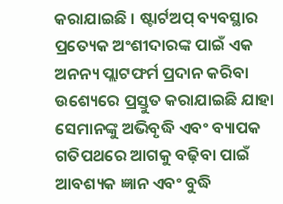କରାଯାଇଛି । ଷ୍ଟାର୍ଟଅପ୍ ବ୍ୟବସ୍ଥାର ପ୍ରତ୍ୟେକ ଅଂଶୀଦାରଙ୍କ ପାଇଁ ଏକ ଅନନ୍ୟ ପ୍ଲାଟଫର୍ମ ପ୍ରଦାନ କରିବା ଉଶ୍ୟେରେ ପ୍ରସ୍ତୁତ କରାଯାଇଛି ଯାହା ସେମାନଙ୍କୁ ଅଭିବୃଦ୍ଧି ଏବଂ ବ୍ୟାପକ ଗତିପଥରେ ଆଗକୁ ବଢ଼ିବା ପାଇଁ ଆବଶ୍ୟକ ଜ୍ଞାନ ଏବଂ ବୁଦ୍ଧି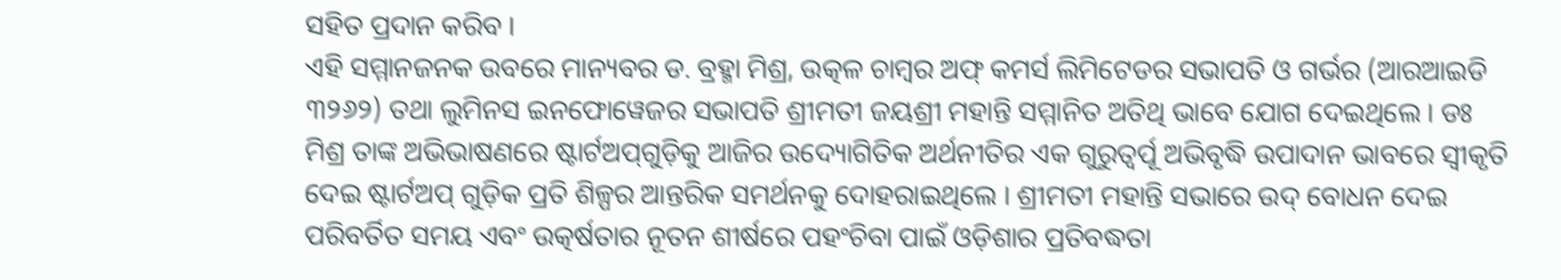ସହିତ ପ୍ରଦାନ କରିବ ।
ଏହି ସମ୍ମାନଜନକ ଉବରେ ମାନ୍ୟବର ଡ. ବ୍ରହ୍ମା ମିଶ୍ର, ଉତ୍କଳ ଚାମ୍ବର ଅଫ୍ କମର୍ସ ଲିମିଟେଡର ସଭାପତି ଓ ଗର୍ଭର (ଆରଆଇଡି ୩୨୬୨) ତଥା ଲୁମିନସ ଇନଫୋୱେଜର ସଭାପତି ଶ୍ରୀମତୀ ଜୟଶ୍ରୀ ମହାନ୍ତି ସମ୍ମାନିତ ଅତିଥି ଭାବେ ଯୋଗ ଦେଇଥିଲେ । ଡଃ ମିଶ୍ର ତାଙ୍କ ଅଭିଭାଷଣରେ ଷ୍ଟାର୍ଟଅପ୍‌ଗୁଡ଼ିକୁ ଆଜିର ଉଦ୍ୟୋଗିତିକ ଅର୍ଥନୀତିର ଏକ ଗୁରୁତ୍ୱର୍ପୂ ଅଭିବୃଦ୍ଧି ଉପାଦାନ ଭାବରେ ସ୍ୱୀକୃତି ଦେଇ ଷ୍ଟାର୍ଟଅପ୍ ଗୁଡ଼ିକ ପ୍ରତି ଶିଳ୍ପର ଆନ୍ତରିକ ସମର୍ଥନକୁ ଦୋହରାଇଥିଲେ । ଶ୍ରୀମତୀ ମହାନ୍ତି ସଭାରେ ଉଦ୍ ବୋଧନ ଦେଇ ପରିବର୍ତିତ ସମୟ ଏବଂ ଉତ୍କର୍ଷତାର ନୂତନ ଶୀର୍ଷରେ ପହଂଚିବା ପାଇଁ ଓଡ଼ିଶାର ପ୍ରତିବଦ୍ଧତା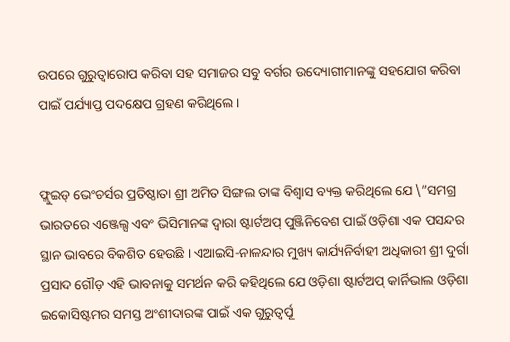ଉପରେ ଗୁରୁତ୍ୱାରୋପ କରିବା ସହ ସମାଜର ସବୁ ବର୍ଗର ଉଦ୍ୟୋଗୀମାନଙ୍କୁ ସହଯୋଗ କରିବା ପାଇଁ ପର୍ଯ୍ୟାପ୍ତ ପଦକ୍ଷେପ ଗ୍ରହଣ କରିଥିଲେ ।


ଫ୍ଲୁଇଡ୍ ଭେଂଚର୍ସର ପ୍ରତିଷ୍ଠାତା ଶ୍ରୀ ଅମିତ ସିଙ୍ଗଲ ତାଙ୍କ ବିଶ୍ୱାସ ବ୍ୟକ୍ତ କରିଥିଲେ ଯେ \”ସମଗ୍ର ଭାରତରେ ଏଞ୍ଜେଲ୍ସ ଏବଂ ଭିସିମାନଙ୍କ ଦ୍ୱାରା ଷ୍ଟାର୍ଟଅପ୍ ପୁଞ୍ଜିନିବେଶ ପାଇଁ ଓଡ଼ିଶା ଏକ ପସନ୍ଦର ସ୍ଥାନ ଭାବରେ ବିକଶିତ ହେଉଛି । ଏଆଇସି-ନାଳନ୍ଦାର ମୁଖ୍ୟ କାର୍ଯ୍ୟନିର୍ବାହୀ ଅଧିକାରୀ ଶ୍ରୀ ଦୁର୍ଗା ପ୍ରସାଦ ଗୌଡ଼ ଏହି ଭାବନାକୁ ସମର୍ଥନ କରି କହିଥିଲେ ଯେ ଓଡ଼ିଶା ଷ୍ଟାର୍ଟଅପ୍ କାର୍ନିଭାଲ ଓଡ଼ିଶା ଇକୋସିଷ୍ଟମର ସମସ୍ତ ଅଂଶୀଦାରଙ୍କ ପାଇଁ ଏକ ଗୁରୁତ୍ୱର୍ପୂ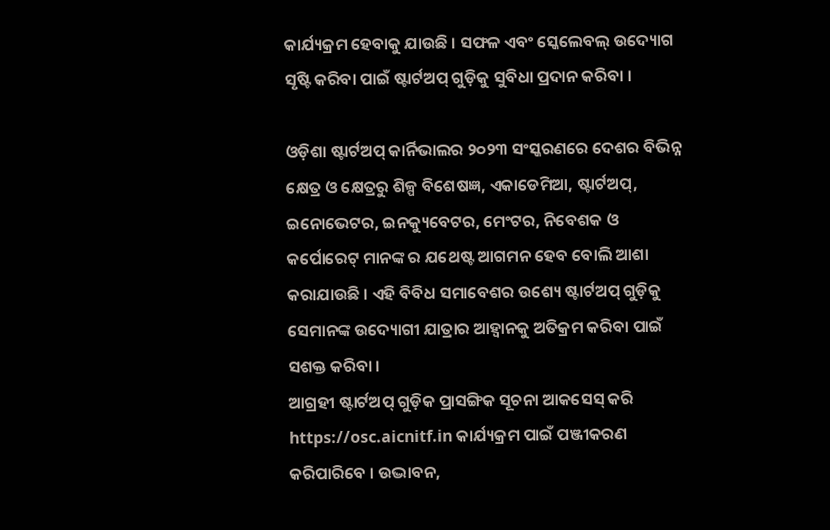କାର୍ଯ୍ୟକ୍ରମ ହେବାକୁ ଯାଉଛି । ସଫଳ ଏବଂ ସ୍କେଲେବଲ୍ ଉଦ୍ୟୋଗ ସୃଷ୍ଟି କରିବା ପାଇଁ ଷ୍ଟାର୍ଟଅପ୍ ଗୁଡ଼ିକୁ ସୁବିଧା ପ୍ରଦାନ କରିବା ।

ଓଡ଼ିଶା ଷ୍ଟାର୍ଟଅପ୍ କାର୍ନିଭାଲର ୨୦୨୩ ସଂସ୍କରଣରେ ଦେଶର ବିଭିନ୍ନ କ୍ଷେତ୍ର ଓ କ୍ଷେତ୍ରରୁ ଶିଳ୍ପ ବିଶେଷଜ୍ଞ, ଏକାଡେମିଆ, ଷ୍ଟାର୍ଟଅପ୍‌, ଇନୋଭେଟର, ଇନକ୍ୟୁବେଟର, ମେଂଟର, ନିବେଶକ ଓ କର୍ପୋରେଟ୍ ମାନଙ୍କ ର ଯଥେଷ୍ଟ ଆଗମନ ହେବ ବୋଲି ଆଶା କରାଯାଉଛି । ଏହି ବିବିଧ ସମାବେଶର ଉଶ୍ୟେ ଷ୍ଟାର୍ଟଅପ୍ ଗୁଡ଼ିକୁ ସେମାନଙ୍କ ଉଦ୍ୟୋଗୀ ଯାତ୍ରାର ଆହ୍ୱାନକୁ ଅତିକ୍ରମ କରିବା ପାଇଁ ସଶକ୍ତ କରିବା ।
ଆଗ୍ରହୀ ଷ୍ଟାର୍ଟଅପ୍ ଗୁଡ଼ିକ ପ୍ରାସଙ୍ଗିକ ସୂଚନା ଆକସେସ୍ କରି https://osc.aicnitf.in କାର୍ଯ୍ୟକ୍ରମ ପାଇଁ ପଞ୍ଜୀକରଣ କରିପାରିବେ । ଉଦ୍ଭାବନ,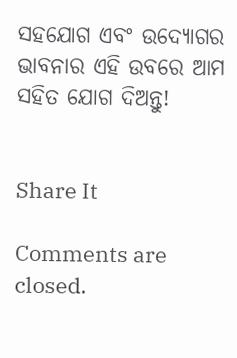ସହଯୋଗ ଏବଂ ଉଦ୍ୟୋଗର ଭାବନାର ଏହି ଉବରେ ଆମ ସହିତ ଯୋଗ ଦିଅନ୍ତୁ!


Share It

Comments are closed.